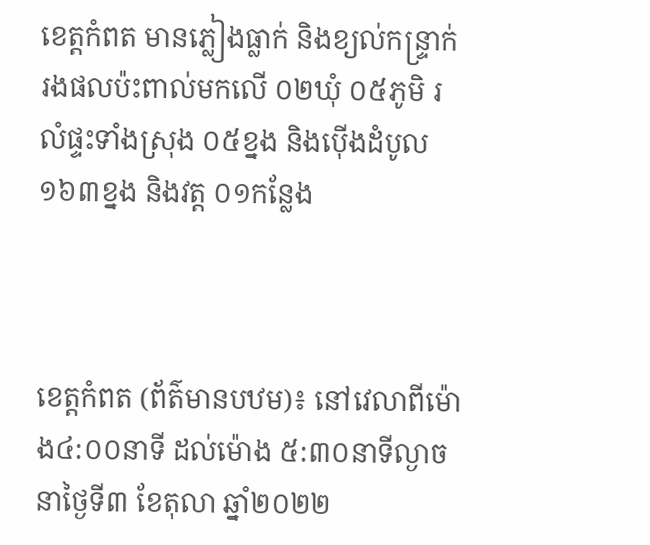ខេត្តកំពត មានភ្លៀងធ្លាក់ និងខ្យល់កន្រ្ទាក់ រងផលប៉ះពាល់មកលើ ០២ឃុំ ០៥ភូមិ រលំផ្ទះទាំងស្រុង ០៥ខ្នង និងប៉ើងដំបូល ១៦៣ខ្នង និងវត្ត ០១កន្លែង



ខេត្តកំពត (ព័ត៌មានបឋម)៖ នៅវេលាពីម៉ោង៤:០០នាទី ដល់ម៉ោង ៥:៣០នាទីល្ងាច នាថ្ងៃទី៣ ខែតុលា ឆ្នាំ២០២២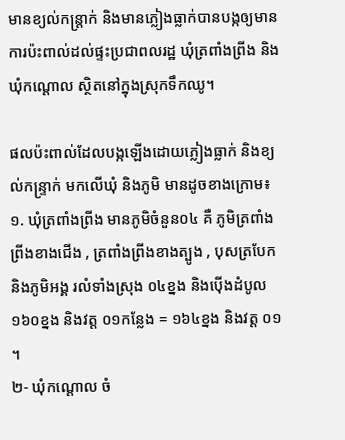មានខ្យល់កន្ត្រាក់ និងមានភ្លៀងធ្លាក់បានបង្កឲ្យមានការប៉ះពាល់ដល់ផ្ទះប្រជាពលរដ្ឋ ឃុំត្រពាំងព្រីង និងឃុំកណ្តោល ស្ថិតនៅក្នុងស្រុកទឹកឈូ។

ផលប៉ះពាល់ដែលបង្កឡើងដោយភ្លៀងធ្លាក់ និងខ្យល់កន្រ្ទាក់ មកលើឃុំ និងភូមិ មានដូចខាងក្រោម៖ ១. ឃុំត្រពាំងព្រីង មានភូមិចំនួន០៤ គឺ ភូមិត្រពាំងព្រីងខាងជើង , ត្រពាំងព្រីងខាងត្បូង , បុសត្របែក និងភូមិអង្គ រលំទាំងស្រុង ០៤ខ្នង និងប៉ើងដំបូល ១៦០ខ្នង និងវត្ត ០១កន្លែង = ១៦៤ខ្នង និងវត្ត ០១ ។
២- ឃុំកណ្តោល ចំ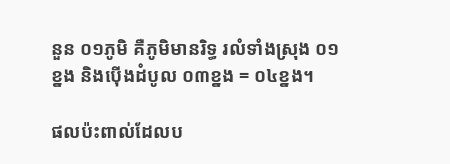នួន ០១ភូមិ គឺភូមិមានរិទ្ធ រលំទាំងស្រុង ០១ខ្នង និងប៉ើងដំបូល ០៣ខ្នង = ០៤ខ្នង។

ផលប៉ះពាល់ដែលប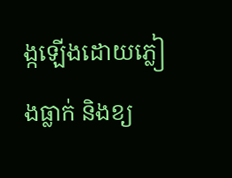ង្កឡើងដោយភ្លៀងធ្លាក់ និងខ្យ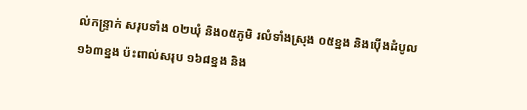ល់កន្រ្ទាក់ សរុបទាំង ០២ឃុំ និង០៥ភូមិ រលំទាំងស្រុង ០៥ខ្នង និងប៉ើងដំបូល ១៦៣ខ្នង ប៉ះពាល់សរុប ១៦៨ខ្នង និង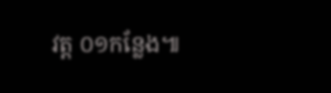វត្ត ០១កន្លែង៕